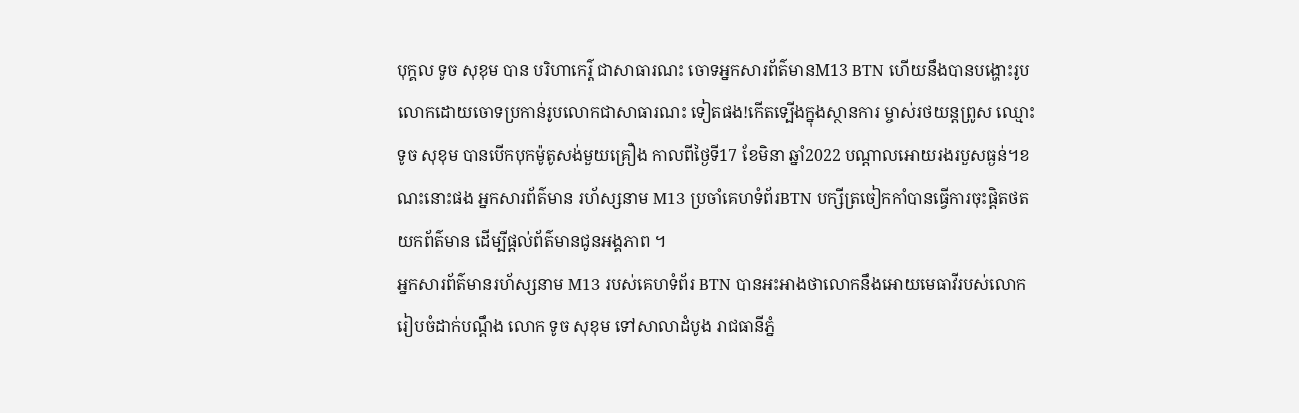បុក្គល ទូច សុខុម បាន បរិហាកេរ្ត៌ ជាសាធារណះ ចោទអ្នកសារព័ត៌មានM13 BTN ហើយនឹងបានបង្ហោះរូបលោកដោយចោទប្រកាន់រូបលោកជាសាធារណះ ទៀតផង!កើតទ្បើងក្នុងស្ថានការ ម្ចាស់រថយន្តព្រូស ឈ្មោះ ទូច សុខុម បានបើកបុកម៉ូតូសង់មួយគ្រឿង កាលពីថ្ងៃទី17 ខែមិនា ឆ្នាំ2022 បណ្តាលអោយរងរបួសធ្ងន់។ខណះនោះផង អ្នកសារព័ត៌មាន រហ័ស្សនាម M13 ប្រចាំគេហទំព័រBTN បក្សីត្រចៀកកាំបានធ្វើការចុះផ្តិតថតយកព័ត៌មាន ដើម្បីផ្តល់ព័ត៌មានជូនអង្គភាព ។
អ្នកសារព័ត៌មានរហ័ស្សនាម M13 របស់គេហទំព័រ BTN បានអះអាងថាលោកនឹងអោយមេធាវីរបស់លោក រៀបចំដាក់បណ្តឹង លោក ទូច សុខុម ទៅសាលាដំបូង រាជធានីភ្នំ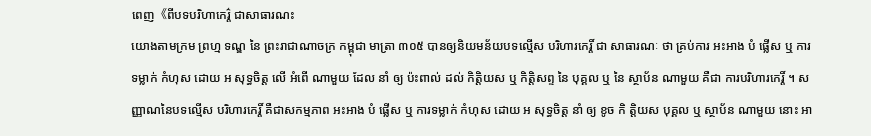ពេញ《ពីបទបរិហាកេរ្ត៌ ជាសាធារណះ
យោងតាមក្រម ព្រហ្ម ទណ្ឌ នៃ ព្រះរាជាណាចក្រ កម្ពុជា មាត្រា ៣០៥ បានឲ្យនិយមន័យបទល្មើស បរិហារកេរ្តិ៍ ជា សាធារណៈ ថា គ្រប់ការ អះអាង បំ ផ្លើស ឬ ការទម្លាក់ កំហុស ដោយ អ សុទ្ធចិត្ត លើ អំពើ ណាមួយ ដែល នាំ ឲ្យ ប៉ះពាល់ ដល់ កិត្តិយស ឬ កិត្តិសព្ទ នៃ បុគ្គល ឬ នៃ ស្ថាប័ន ណាមួយ គឺជា ការបរិហារកេរ្តិ៍ ។ សញ្ញាណនៃបទល្មើស បរិហារកេរ្តិ៍ គឺជាសកម្មភាព អះអាង បំ ផ្លើស ឬ ការទម្លាក់ កំហុស ដោយ អ សុទ្ធចិត្ត នាំ ឲ្យ ខូច កិ ត្តិយស បុគ្គល ឬ ស្ថាប័ន ណាមួយ នោះ អា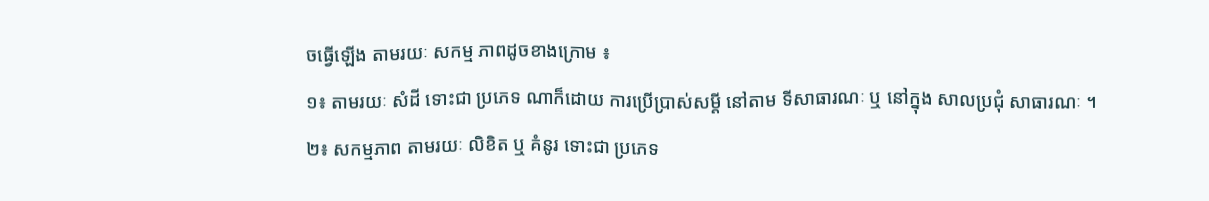ចធ្វើឡើង តាមរយៈ សកម្ម ភាពដូចខាងក្រោម ៖
១៖ តាមរយៈ សំដី ទោះជា ប្រភេទ ណាក៏ដោយ ការប្រើប្រាស់សម្តី នៅតាម ទីសាធារណៈ ឬ នៅក្នុង សាលប្រជុំ សាធារណៈ ។
២៖ សកម្មភាព តាមរយៈ លិខិត ឬ គំនូរ ទោះជា ប្រភេទ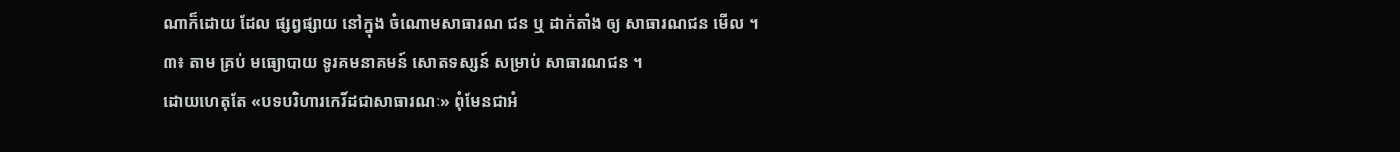ណាក៏ដោយ ដែល ផ្សព្វផ្សាយ នៅក្នុង ចំណោមសាធារណ ជន ឬ ដាក់តាំង ឲ្យ សាធារណជន មើល ។
៣៖ តាម គ្រប់ មធ្យោបាយ ទូរគមនាគមន៍ សោតទស្សន៍ សម្រាប់ សាធារណជន ។
ដោយហេតុតែ «បទបរិហារកេរិ៍ដជាសាធារណៈ» ពុំមែនជាអំ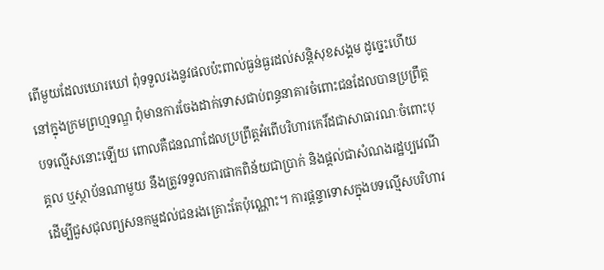ពើមួយដែលឃោរឃៅ ពុំទទួលរងនូវផលប៉ះពាល់ធ្ងន់ធ្ងរដល់សន្តិសុខសង្គម ដូច្នេះហើយនៅក្នុងក្រមព្រហ្មទណ្ឌ ពុំមានការចែងដាក់ទោសជាប់ពន្ធនាគារចំពោះជនដែលបានប្រព្រឹត្តបទល្មើសនោះឡើយ ពោលគឺជនណាដែលប្រព្រឹត្តអំពើបរិហារកេរិ៍ដជាសាធារណៈចំពោះបុគ្គល ឬស្ថាប័នណាមួយ នឹងត្រូវទទួលការផាកពិន័យជាប្រាក់ និងផ្តល់ជាសំណងរដ្ឋប្បវេណីដើម្បីជួសជុលព្យសនកម្មដល់ជនរងគ្រោះតែប៉ុណ្ណោះ។ ការផ្តន្ទាទោសក្នុងបទល្មើសបរិហារ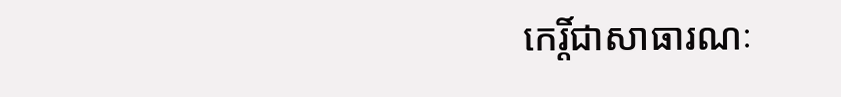កេរ្តិ៍ជាសាធារណៈ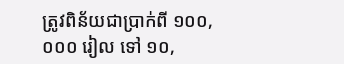ត្រូវពិន័យជាប្រាក់ពី ១០០,០០០ រៀល ទៅ ១០,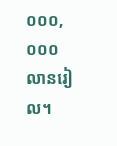០០០,០០០ លានរៀល។